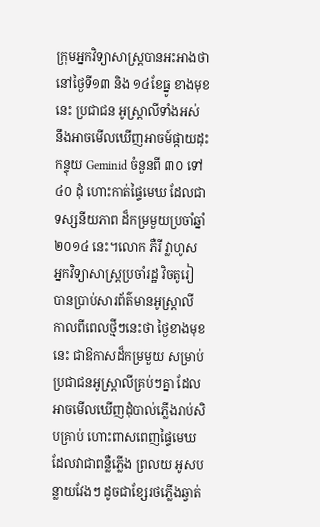ក្រុមអ្នកវិទ្យាសាស្ត្របានអះអាងថា នៅថ្ងៃទី១៣ និង ១៤ខែធ្នូ ខាងមុខនេះ ប្រជាជន អូស្ត្រាលីទាំងអស់ នឹងអាចមើលឃើញអាចម៍ផ្កាយដុះកន្ទុយ Geminid ចំនួនពី ៣០ ទៅ ៤០ ដុំ ហោះកាត់ផ្ទៃមេឃ ដែលជាទស្សនីយភាព ដ៏កម្រមួយប្រចាំឆ្នាំ ២០១៤ នេះ។លោក ភឺរី វ្លាហូស អ្នកវិទ្យាសាស្ត្រប្រចាំរដ្ឋ វិចតូរៀ បានប្រាប់សារព័ត៌មានអូស្ត្រាលី កាលពីពេលថ្មីៗនេះថា ថ្ងៃខាងមុខនេះ ជាឱកាសដ៏កម្រមួយ សម្រាប់ប្រជាជនអូស្ត្រាលីគ្រប់ៗគ្នា ដែលអាចមើលឃើញដុំបាល់ភ្លើងរាប់សិបគ្រាប់ ហោះពាសពេញផ្ទៃមេឃ ដែលវាជាពន្លឺភ្លើង ព្រលយ អូសបន្លាយវែងៗ ដូចជាខ្សែរថភ្លើងឆ្វាត់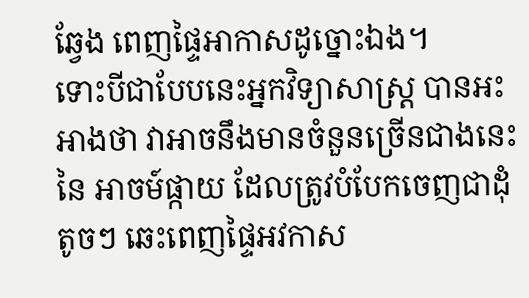ឆ្វែង ពេញផ្ទៃអាកាសដូច្នោះឯង។
ទោះបីជាបែបនេះអ្នកវិទ្យាសាស្ត្រ បានអះអាងថា វាអាចនឹងមានចំនួនច្រើនជាងនេះ នៃ អាចម៍ផ្កាយ ដែលត្រូវបំបែកចេញជាដុំតូចៗ ឆេះពេញផ្ទៃអវកាស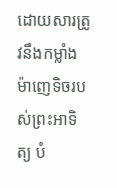ដោយសារត្រូវនឹងកម្លាំង ម៉ាញេទិចរបស់ព្រះអាទិត្យ បំ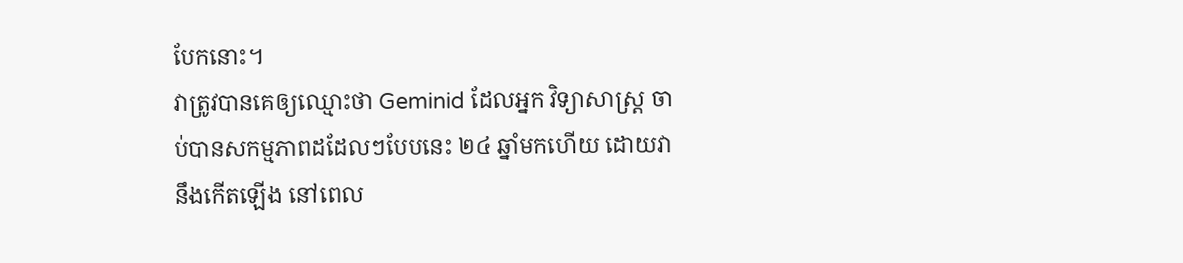បែកនោះ។
វាត្រូវបានគេឲ្យឈ្មោះថា Geminid ដែលអ្នក វិទ្យាសាស្ត្រ ចាប់បានសកម្មភាពដដែលៗបែបនេះ ២៤ ឆ្នាំមកហើយ ដោយវានឹងកើតឡើង នៅពេល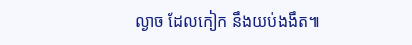ល្ងាច ដែលកៀក នឹងយប់ងងឹត៕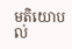មតិយោបល់